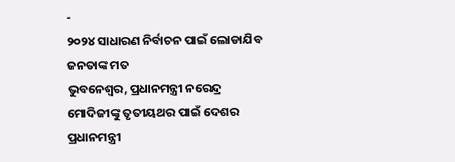-
୨୦୨୪ ସାଧାରଣ ନିର୍ବାଚନ ପାଇଁ ଲୋଡାଯିବ ଜନତାଙ୍କ ମତ
ଭୁବନେଶ୍ୱର, ପ୍ରଧାନମନ୍ତ୍ରୀ ନରେନ୍ଦ୍ର ମୋଦିଜୀଙ୍କୁ ତୃତୀୟଥର ପାଇଁ ଦେଶର ପ୍ରଧାନମନ୍ତ୍ରୀ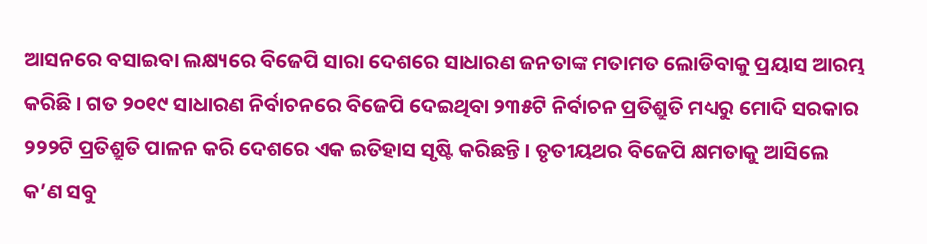ଆସନରେ ବସାଇବା ଲକ୍ଷ୍ୟରେ ବିଜେପି ସାରା ଦେଶରେ ସାଧାରଣ ଜନତାଙ୍କ ମତାମତ ଲୋଡିବାକୁ ପ୍ରୟାସ ଆରମ୍ଭ କରିଛି । ଗତ ୨୦୧୯ ସାଧାରଣ ନିର୍ବାଚନରେ ବିଜେପି ଦେଇଥିବା ୨୩୫ଟି ନିର୍ବାଚନ ପ୍ରତିଶ୍ରୁତି ମଧ୍ୟରୁ ମୋଦି ସରକାର ୨୨୨ଟି ପ୍ରତିଶ୍ରୁତି ପାଳନ କରି ଦେଶରେ ଏକ ଇତିହାସ ସୃଷ୍ଟି କରିଛନ୍ତି । ତୃତୀୟଥର ବିଜେପି କ୍ଷମତାକୁ ଆସିଲେ କ’ଣ ସବୁ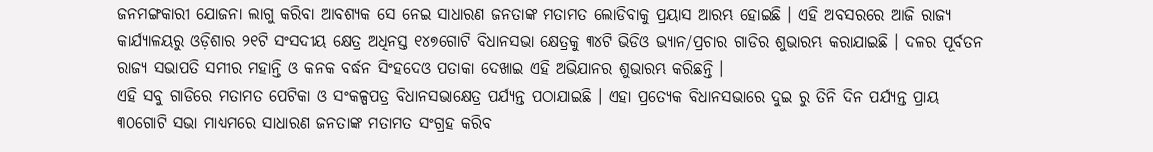ଜନମଙ୍ଗକାରୀ ଯୋଜନା ଲାଗୁ କରିବା ଆବଶ୍ୟକ ସେ ନେଇ ସାଧାରଣ ଜନତାଙ୍କ ମତାମତ ଲୋଡିବାକୁ ପ୍ରୟାସ ଆରମ୍ଭ ହୋଇଛି । ଏହି ଅବସରରେ ଆଜି ରାଜ୍ୟ କାର୍ଯ୍ୟାଳୟରୁ ଓଡ଼ିଶାର ୨୧ଟି ସଂସଦୀୟ କ୍ଷେତ୍ର ଅଧିନସ୍ତ ୧୪୭ଗୋଟି ବିଧାନସଭା କ୍ଷେତ୍ରକୁ ୩୪ଟି ଭିଡିଓ ଭ୍ୟାନ/ପ୍ରଚାର ଗାଡିର ଶୁଭାରମ୍ଭ କରାଯାଇଛି । ଦଳର ପୂର୍ବତନ ରାଜ୍ୟ ସଭାପତି ସମୀର ମହାନ୍ତି ଓ କନକ ବର୍ଦ୍ଧନ ସିଂହଦେଓ ପତାକା ଦେଖାଇ ଏହି ଅଭିଯାନର ଶୁଭାରମ୍ଭ କରିଛନ୍ତି ।
ଏହି ସବୁ ଗାଡିରେ ମତାମତ ପେଟିକା ଓ ସଂକଳ୍ପପତ୍ର ବିଧାନସଭାକ୍ଷେତ୍ର ପର୍ଯ୍ୟନ୍ତ ପଠାଯାଇଛି । ଏହା ପ୍ରତ୍ୟେକ ବିଧାନସଭାରେ ଦୁଇ ରୁ ତିନି ଦିନ ପର୍ଯ୍ୟନ୍ତ ପ୍ରାୟ ୩୦ଗୋଟି ସଭା ମାଧ୍ୟମରେ ସାଧାରଣ ଜନତାଙ୍କ ମତାମତ ସଂଗ୍ରହ କରିବ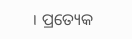। ପ୍ରତ୍ୟେକ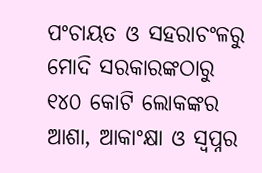ପଂଚାୟତ ଓ ସହରାଚଂଳରୁ ମୋଦି ସରକାରଙ୍କଠାରୁ ୧୪୦ କୋଟି ଲୋକଙ୍କର ଆଶା, ଆକାଂକ୍ଷା ଓ ସ୍ୱପ୍ନର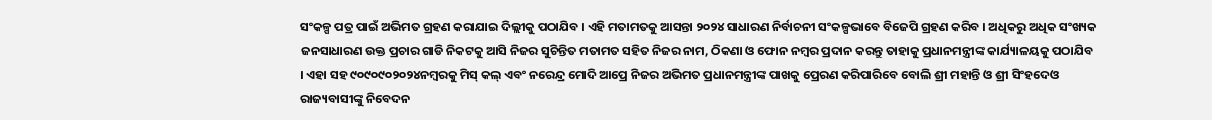ସଂକଳ୍ପ ପତ୍ର ପାଇଁ ଅଭିମତ ଗ୍ରହଣ କରାଯାଇ ଦିଲ୍ଲୀକୁ ପଠାଯିବ । ଏହି ମତାମତକୁ ଆସନ୍ତା ୨୦୨୪ ସାଧାରଣ ନିର୍ବାଚନୀ ସଂକଳ୍ପଭାବେ ବିଜେପି ଗ୍ରହଣ କରିବ । ଅଧିକରୁ ଅଧିକ ସଂଖ୍ୟକ ଜନସାଧାରଣ ଉକ୍ତ ପ୍ରଚାର ଗାଡି ନିକଟକୁ ଆସି ନିଜର ସୁଚିନ୍ତିତ ମତାମତ ସହିତ ନିଜର ନାମ, ଠିକଣା ଓ ଫୋନ ନମ୍ବର ପ୍ରଦାନ କରନ୍ତୁ ତାହାକୁ ପ୍ରଧାନମନ୍ତ୍ରୀଙ୍କ କାର୍ଯ୍ୟାଳୟକୁ ପଠାଯିବ । ଏହା ସହ ୯୦୯୦୯୦୨୦୨୪ନମ୍ବରକୁ ମିସ୍ କଲ୍ ଏବଂ ନରେନ୍ଦ୍ର ମୋଦି ଆପ୍ରେ ନିଜର ଅଭିମତ ପ୍ରଧାନମନ୍ତ୍ରୀଙ୍କ ପାଖକୁ ପ୍ରେରଣ କରିପାରିବେ ବୋଲି ଶ୍ରୀ ମହାନ୍ତି ଓ ଶ୍ରୀ ସିଂହଦେଓ ରାଜ୍ୟବାସୀଙ୍କୁ ନିବେଦନ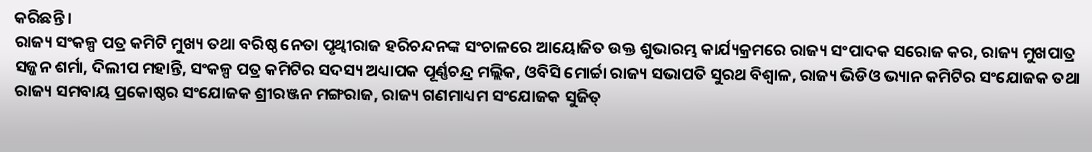କରିଛନ୍ତି ।
ରାଜ୍ୟ ସଂକଳ୍ପ ପତ୍ର କମିଟି ମୁଖ୍ୟ ତଥା ବରିଷ୍ଠ ନେତା ପୃଥ୍ୱୀରାଜ ହରିଚନ୍ଦନଙ୍କ ସଂଚାଳରେ ଆୟୋଜିତ ଉକ୍ତ ଶୁଭାରମ୍ଭ କାର୍ଯ୍ୟକ୍ରମରେ ରାଜ୍ୟ ସଂପାଦକ ସରୋଜ କର, ରାଜ୍ୟ ମୁଖପାତ୍ର ସଜ୍ଜନ ଶର୍ମା, ଦିଲୀପ ମହାନ୍ତି, ସଂକଳ୍ପ ପତ୍ର କମିଟିର ସଦସ୍ୟ ଅଧ୍ୟାପକ ପୂର୍ଣ୍ଣଚନ୍ଦ୍ର ମଲ୍ଲିକ, ଓବିସି ମୋର୍ଚ୍ଚା ରାଜ୍ୟ ସଭାପତି ସୁରଥ ବିଶ୍ୱାଳ, ରାଜ୍ୟ ଭିଡିଓ ଭ୍ୟାନ କମିଟିର ସଂଯୋଜକ ତଥା ରାଜ୍ୟ ସମବାୟ ପ୍ରକୋଷ୍ଠର ସଂଯୋଜକ ଶ୍ରୀରଞ୍ଜନ ମଙ୍ଗରାଜ, ରାଜ୍ୟ ଗଣମାଧ୍ୟମ ସଂଯୋଜକ ସୁଜିତ୍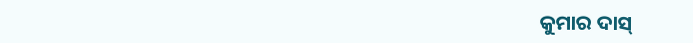କୁମାର ଦାସ୍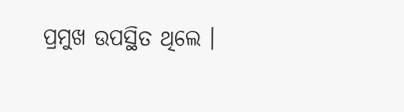ପ୍ରମୁଖ ଉପସ୍ଥିତ ଥିଲେ ।